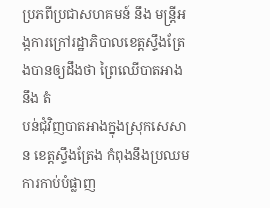ប្រភពីប្រជាសហគមន៍ នឹង មន្ត្រីអង្កការក្រៅរដ្ឋាភិបាលខេត្តស្ទឹងត្រែងបានឲ្យដឹងថា ព្រៃឈើបាតអាង នឹង តំ
បន់ជុំវិញបាតអាងក្នុងស្រុកសេសាន ខេត្តស្ទឹងត្រែង កំពុងនឹងប្រឈមការកាប់បំផ្លាញ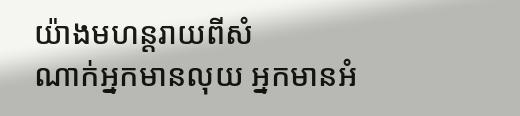យ៉ាងមហន្តរាយពីសំ
ណាក់អ្នកមានលុយ អ្នកមានអំ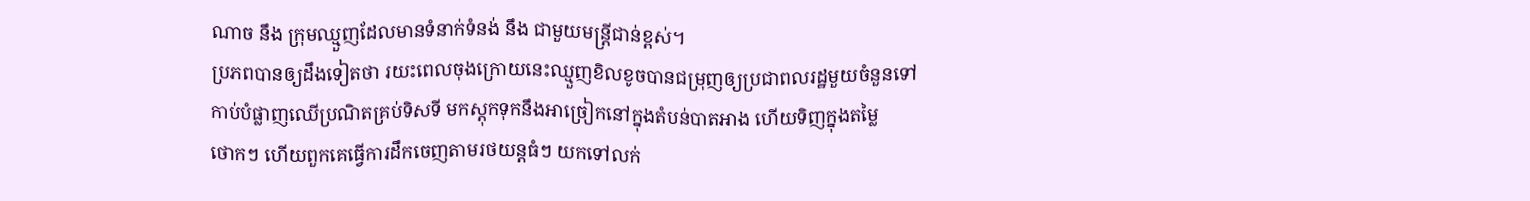ណាច នឹង ក្រុមឈ្មួញដែលមានទំនាក់ទំនង់ នឹង ជាមួយមន្ត្រីជាន់ខ្ពស់។
ប្រភពបានឲ្យដឹងទៀតថា រយះពេលចុងក្រោយនេះឈ្មួញខិលខូចបានជម្រុញឲ្យប្រជាពលរដ្ឋមួយចំនួនទៅ
កាប់បំផ្លាញឈើប្រណិតគ្រប់ទិសទី មកស្តុកទុកនឹងអាច្រៀកនៅក្នុងតំបន់បាតអាង ហើយទិញក្នុងតម្លៃ
ថោកៗ ហើយពួកគេធ្វើការដឹកចេញតាមរថយន្តធំៗ យកទៅលក់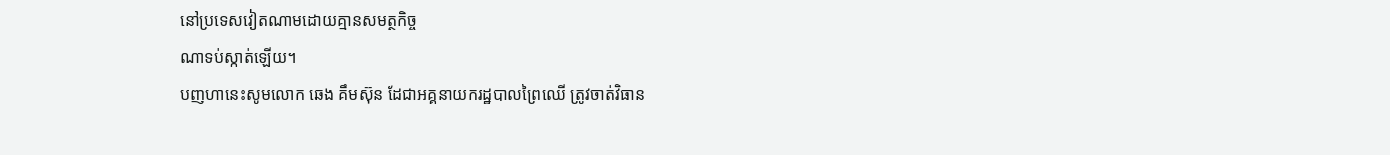នៅប្រទេសវៀតណាមដោយគ្មានសមត្ថកិច្ច
ណាទប់ស្កាត់ឡើយ។
បញហានេះសូមលោក ឆេង គឹមស៊ុន ដែជាអគ្គនាយករដ្ឋបាលព្រៃឈើ ត្រូវចាត់វិធាន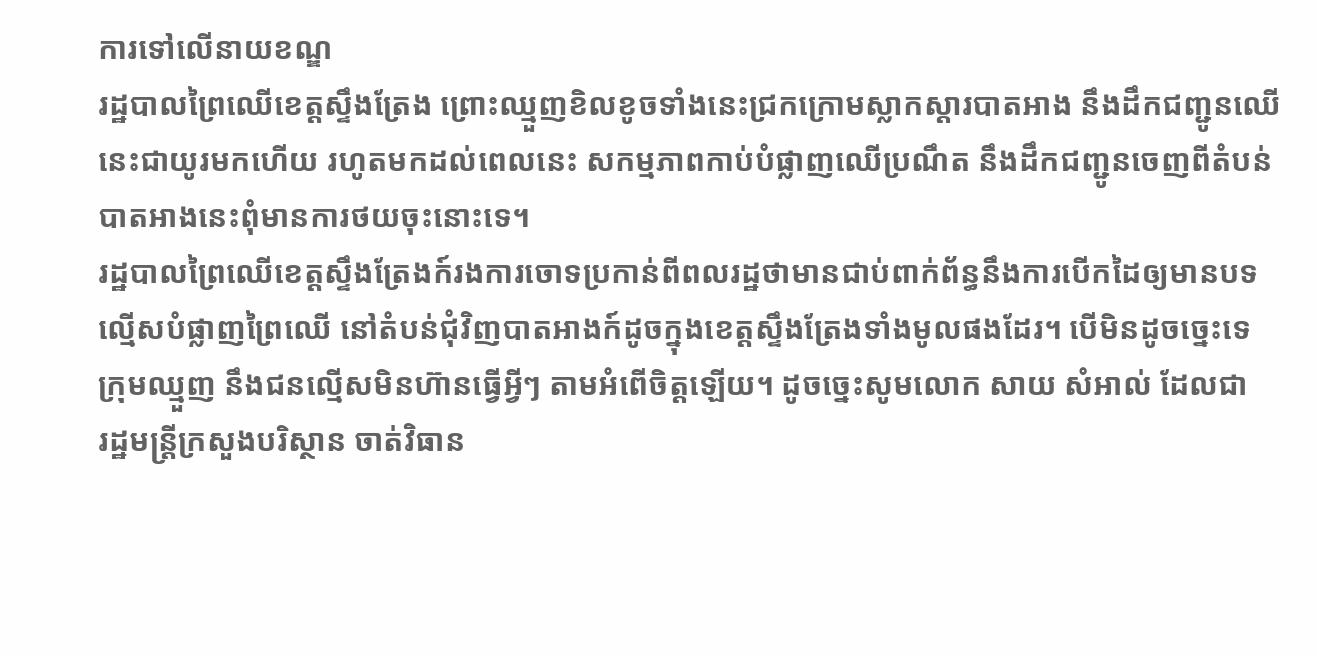ការទៅលើនាយខណ្ឌ
រដ្ឋបាលព្រៃឈើខេត្តស្ទឹងត្រែង ព្រោះឈ្មួញខិលខូចទាំងនេះជ្រកក្រោមស្លាកស្តារបាតអាង នឹងដឹកជញ្ជូនឈើ
នេះជាយូរមកហើយ រហូតមកដល់ពេលនេះ សកម្មភាពកាប់បំផ្លាញឈើប្រណឹត នឹងដឹកជញ្ជូនចេញពីតំបន់
បាតអាងនេះពុំមានការថយចុះនោះទេ។
រដ្ឋបាលព្រៃឈើខេត្តស្ទឹងត្រែងក៍រងការចោទប្រកាន់ពីពលរដ្ឋថាមានជាប់ពាក់ព័ន្ធនឹងការបើកដៃឲ្យមានបទ
ល្មើសបំផ្លាញព្រៃឈើ នៅតំបន់ជុំវិញបាតអាងក៍ដូចក្នុងខេត្តស្ទឹងត្រែងទាំងមូលផងដែរ។ បើមិនដូចច្នេះទេ
ក្រុមឈ្មួញ នឹងជនល្មើសមិនហ៊ានធ្វើអ្វីៗ តាមអំពើចិត្តឡើយ។ ដូចច្នេះសូមលោក សាយ សំអាល់ ដែលជា
រដ្ឋមន្ត្រីក្រសួងបរិស្ថាន ចាត់វិធាន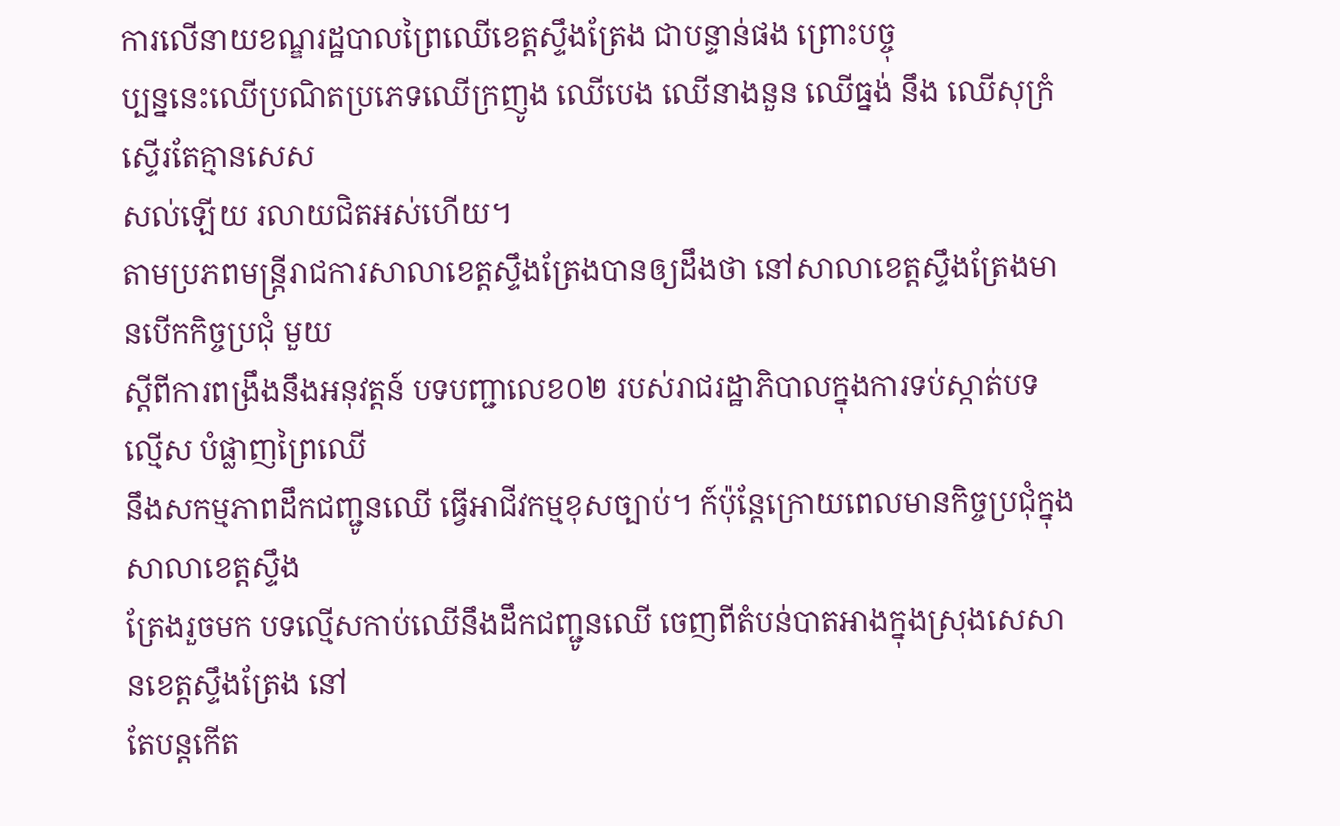ការលើនាយខណ្ឌរដ្ឋបាលព្រៃឈើខេត្តស្ទឹងត្រែង ជាបន្ទាន់ផង ព្រោះបច្ចុ
ប្បន្ននេះឈើប្រណិតប្រភេទឈើក្រញូង ឈើបេង ឈើនាងនួន ឈើធ្នង់ នឹង ឈើសុក្រំស្ទើរតែគ្មានសេស
សល់ឡើយ រលាយជិតអស់ហើយ។
តាមប្រភពមន្ត្រីរាជការសាលាខេត្តស្ទឹងត្រែងបានឲ្យដឹងថា នៅសាលាខេត្តស្ទឹងត្រែងមានបើកកិច្ចប្រជុំ មួយ
ស្ដីពីការពង្រឹងនឹងអនុវត្តន៍ បទបញ្ជាលេខ០២ របស់រាជរដ្ឋាភិបាលក្នុងការទប់ស្កាត់បទល្មើស បំផ្លាញព្រៃឈើ
នឹងសកម្មភាពដឹកជញ្ជូនឈើ ធ្វើអាជីវកម្មខុសច្បាប់។ ក៍ប៉ុន្តែក្រោយពេលមានកិច្ចប្រជុំក្នុងសាលាខេត្តស្ទឹង
ត្រែងរួចមក បទល្មើសកាប់ឈើនឹងដឹកជញ្ជូនឈើ ចេញពីតំបន់បាតអាងក្នុងស្រុងសេសានខេត្តស្ទឹងត្រែង នៅ
តែបន្តកើត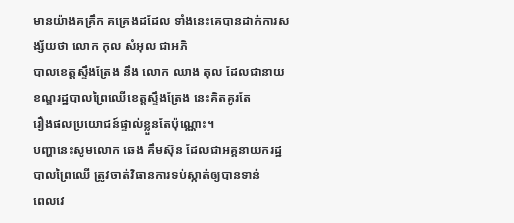មានយ៉ាងគគ្រឹក គគ្រេងដដែល ទាំងនេះគេបានដាក់ការសង្ស័យថា លោក កុល សំអុល ជាអភិ
បាលខេត្តស្ទឹងត្រែង នឹង លោក ឈាង តុល ដែលជានាយខណ្ឌរដ្ឋបាលព្រៃឈើខេត្តស្ទឹងត្រែង នេះគិតគូរតែ
រឿងផលប្រយោជន៍ផ្ទាល់ខ្លួនតែប៉ុណ្ណោះ។
បញ្ហានេះសូមលោក ឆេង គឹមស៊ុន ដែលជាអគ្គនាយករដ្ឋបាលព្រៃឈើ ត្រូវចាត់វិធានការទប់ស្កាត់ឲ្យបានទាន់
ពេលវេ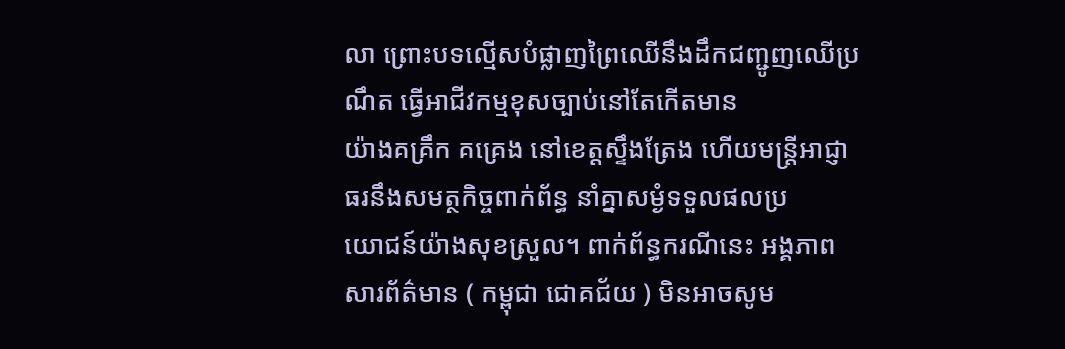លា ព្រោះបទល្មើសបំផ្លាញព្រៃឈើនឹងដឹកជញ្ជូញឈើប្រណឹត ធ្វើអាជីវកម្មខុសច្បាប់នៅតែកើតមាន
យ៉ាងគគ្រឹក គគ្រេង នៅខេត្តស្ទឹងត្រែង ហើយមន្ត្រីអាជ្ញាធរនឹងសមត្ថកិច្ចពាក់ព័ន្ធ នាំគ្នាសម្ងំទទួលផលប្រ
យោជន៍យ៉ាងសុខស្រួល។ ពាក់ព័ន្ធករណីនេះ អង្គភាពសារព័ត៌មាន ( កម្ពុជា ជោគជ័យ ) មិនអាចសូម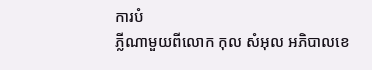ការបំ
ភ្លីណាមួយពីលោក កុល សំអុល អភិបាលខេ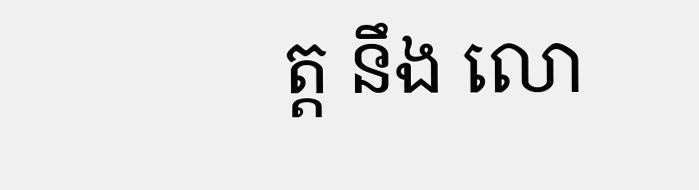ត្ត នឹង លោ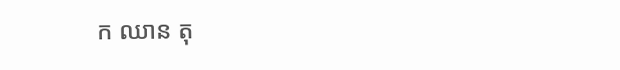ក ឈាន តុ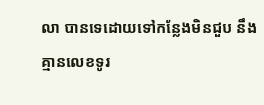លា បានទេដោយទៅកន្លែងមិនជួប នឹង
គ្មានលេខទូរ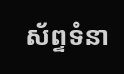ស័ព្ទទំនា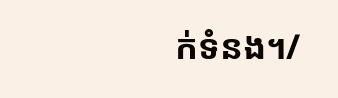ក់ទំនង។/